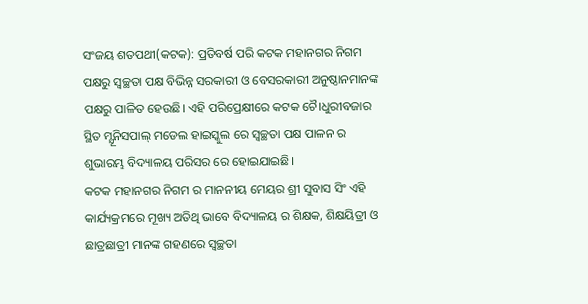ସଂଜୟ ଶତପଥୀ(କଟକ): ପ୍ରତିବର୍ଷ ପରି କଟକ ମହାନଗର ନିଗମ ପକ୍ଷରୁ ସ୍ବଚ୍ଛତା ପକ୍ଷ ବିଭିନ୍ନ ସରକାରୀ ଓ ବେସରକାରୀ ଅନୁଷ୍ଠାନମାନଙ୍କ ପକ୍ଷରୁ ପାଳିତ ହେଉଛି। ଏହି ପରିପ୍ରେକ୍ଷୀରେ କଟକ ଚୈ।ଧୁରୀବଜାର ସ୍ଥିତ ମ୍ଯୂନିସପାଲ୍ ମଡେଲ ହାଇସ୍କୁଲ ରେ ସ୍ବଚ୍ଛତା ପକ୍ଷ ପାଳନ ର ଶୁଭାରମ୍ଭ ବିଦ୍ୟାଳୟ ପରିସର ରେ ହୋଇଯାଇଛି।
କଟକ ମହାନଗର ନିଗମ ର ମାନନୀୟ ମେୟର ଶ୍ରୀ ସୁବାସ ସିଂ ଏହି କାର୍ଯ୍ୟକ୍ରମରେ ମୂଖ୍ୟ ଅତିଥି ଭାବେ ବିଦ୍ୟାଳୟ ର ଶିକ୍ଷକ, ଶିକ୍ଷୟିତ୍ରୀ ଓ ଛାତ୍ରଛାତ୍ରୀ ମାନଙ୍କ ଗହଣରେ ସ୍ବଚ୍ଛତା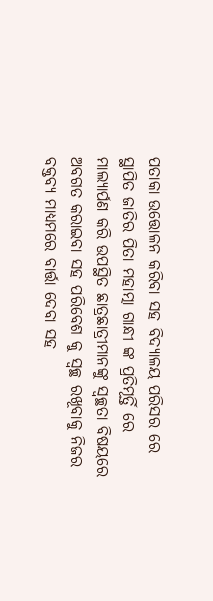ପତାକା ଉତ୍ତୋଳନ କରିବା ସହ ବିଦ୍ୟାଳୟ ପରିସର ରେ ସ୍ଥାପିତ ଜାତିର ପିତା ମହାତ୍ମା ଗାନ୍ଧୀ ଙ୍କ ପ୍ରତିମୂର୍ତ୍ତି ରେ ମାଲ୍ୟାର୍ପଣ କରି ଉପସ୍ଥିତ ଛାତ୍ରଛାତ୍ରୀମାନଙ୍କୁ ସ୍ବଚ୍ଛତା ବିଷୟରେ ଅବଗତ କରାଇବା ସହ ପରିବେଶ କୁ ସ୍ବଚ୍ଛ ରଖୂବାକୁ ନିଜର ବକ୍ତବ୍ୟ ମାଧ୍ୟମରେ ବାର୍ତ୍ତା ଦେବା ସହ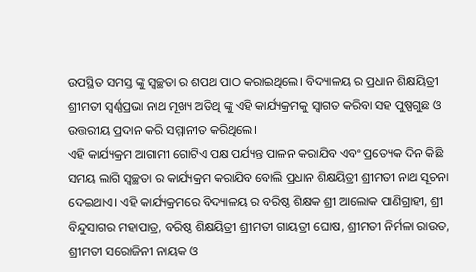ଉପସ୍ଥିତ ସମସ୍ତ ଙ୍କୁ ସ୍ବଚ୍ଛତା ର ଶପଥ ପାଠ କରାଇଥିଲେ। ବିଦ୍ୟାଳୟ ର ପ୍ରଧାନ ଶିକ୍ଷୟିତ୍ରୀ ଶ୍ରୀମତୀ ସ୍ବର୍ଣ୍ଣପ୍ରଭା ନାଥ ମୂଖ୍ୟ ଅତିଥି ଙ୍କୁ ଏହି କାର୍ଯ୍ୟକ୍ରମକୁ ସ୍ବାଗତ କରିବା ସହ ପୁଷ୍ପଗୁଛ ଓ ଉତ୍ତରୀୟ ପ୍ରଦାନ କରି ସମ୍ମାନୀତ କରିଥିଲେ।
ଏହି କାର୍ଯ୍ୟକ୍ରମ ଆଗାମୀ ଗୋଟିଏ ପକ୍ଷ ପର୍ଯ୍ୟନ୍ତ ପାଳନ କରାଯିବ ଏବଂ ପ୍ରତ୍ୟେକ ଦିନ କିଛି ସମୟ ଲାଗି ସ୍ବଚ୍ଛତା ର କାର୍ଯ୍ୟକ୍ରମ କରାଯିବ ବୋଲି ପ୍ରଧାନ ଶିକ୍ଷୟିତ୍ରୀ ଶ୍ରୀମତୀ ନାଥ ସୂଚନା ଦେଇଥାଏ। ଏହି କାର୍ଯ୍ୟକ୍ରମରେ ବିଦ୍ୟାଳୟ ର ବରିଷ୍ଠ ଶିକ୍ଷକ ଶ୍ରୀ ଆଲୋକ ପାଣିଗ୍ରାହୀ, ଶ୍ରୀ ବିନ୍ଦୁସାଗର ମହାପାତ୍ର, ବରିଷ୍ଠ ଶିକ୍ଷୟିତ୍ରୀ ଶ୍ରୀମତୀ ଗାୟତ୍ରୀ ଘୋଷ, ଶ୍ରୀମତୀ ନିର୍ମଳା ରାଉତ, ଶ୍ରୀମତୀ ସରୋଜିନୀ ନାୟକ ଓ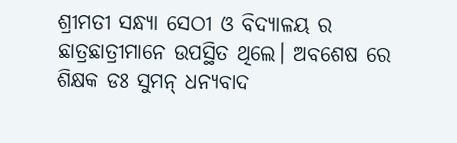ଶ୍ରୀମତୀ ସନ୍ଧ୍ୟା ସେଠୀ ଓ ବିଦ୍ୟାଳୟ ର ଛାତ୍ରଛାତ୍ରୀମାନେ ଉପସ୍ଥିତ ଥିଲେ। ଅବଶେଷ ରେ ଶିକ୍ଷକ ଡଃ ସୁମନ୍ ଧନ୍ୟବାଦ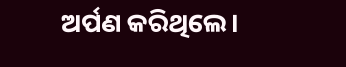ଅର୍ପଣ କରିଥିଲେ।